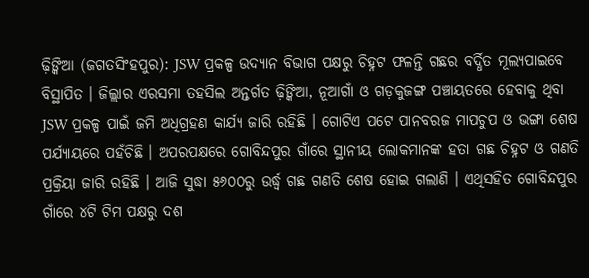ଢ଼ିଙ୍କିଆ (ଜଗତସିଂହପୁର): JSW ପ୍ରକଳ୍ପ ଉଦ୍ୟାନ ବିଭାଗ ପକ୍ଷରୁ ଚିହ୍ନଟ ଫଳନ୍ତି ଗଛର ବର୍ଦ୍ଧିତ ମୂଲ୍ୟପାଇବେ ବିସ୍ଥାପିତ । ଜିଲ୍ଲାର ଏରସମା ତହସିଲ ଅନ୍ତର୍ଗତ ଢ଼ିଙ୍କିଆ, ନୂଆଗାଁ ଓ ଗଡ଼କୁଜଙ୍ଗ ପଞ୍ଚାୟତରେ ହେବାକୁ ଥିବା JSW ପ୍ରକଳ୍ପ ପାଇଁ ଜମି ଅଧିଗ୍ରହଣ କାର୍ଯ୍ୟ ଜାରି ରହିଛି । ଗୋଟିଏ ପଟେ ପାନବରଜ ମାପଚୁପ ଓ ଭଙ୍ଗା ଶେଷ ପର୍ଯ୍ୟାୟରେ ପହଁଚିଛି । ଅପରପକ୍ଷରେ ଗୋବିନ୍ଦପୁର ଗାଁରେ ସ୍ଥାନୀୟ ଲୋକମାନଙ୍କ ହତା ଗଛ ଚିହ୍ନଟ ଓ ଗଣତି ପ୍ରକ୍ରିୟା ଜାରି ରହିଛି । ଆଜି ସୁଦ୍ଧା ୫୬୦୦ରୁ ଉର୍ଦ୍ଧ୍ବ ଗଛ ଗଣତି ଶେଷ ହୋଇ ଗଲାଣି । ଏଥିସହିତ ଗୋବିନ୍ଦପୁର ଗାଁରେ ୪ଟି ଟିମ ପକ୍ଷରୁ ଦଶ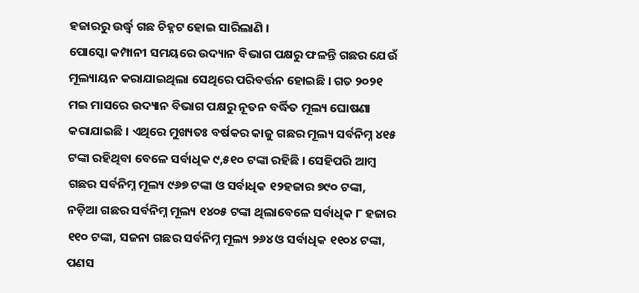ହଜାରରୁ ଉର୍ଦ୍ଧ୍ଵ ଗଛ ଚିହ୍ନଟ ହୋଇ ସାରିଲାଣି ।
ପୋସ୍କୋ କମ୍ପାନୀ ସମୟରେ ଉଦ୍ୟାନ ବିଭାଗ ପକ୍ଷରୁ ଫଳନ୍ତି ଗଛର ଯେଉଁ ମୂଲ୍ୟାୟନ କରାଯାଇଥିଲା ସେଥିରେ ପରିବର୍ତ୍ତନ ହୋଇଛି । ଗତ ୨୦୨୧ ମଇ ମାସରେ ଉଦ୍ୟାନ ବିଭାଗ ପକ୍ଷରୁ ନୂତନ ବର୍ଦ୍ଧିତ ମୂଲ୍ୟ ଘୋଷଣା କରାଯାଇଛି । ଏଥିରେ ମୁଖ୍ୟତଃ ବର୍ଷକର କାଜୁ ଗଛର ମୂଲ୍ୟ ସର୍ବନିମ୍ନ ୪୧୫ ଟଙ୍କା ରହିଥିବା ବେଳେ ସର୍ବାଧିକ ୯,୫୧୦ ଟଙ୍କା ରହିଛି । ସେହିପରି ଆମ୍ବ ଗଛର ସର୍ବନିମ୍ନ ମୂଲ୍ୟ ୯୬୭ ଟଙ୍କା ଓ ସର୍ବାଧିକ ୧୨ହଜାର ୭୯୦ ଟଙ୍କା, ନଡ଼ିଆ ଗଛର ସର୍ବନିମ୍ନ ମୂଲ୍ୟ ୧୪୦୫ ଟଙ୍କା ଥିଲାବେଳେ ସର୍ବାଧିକ ୮ ହଜାର ୧୧୦ ଟଙ୍କା, ସଜନା ଗଛର ସର୍ବନିମ୍ନ ମୂଲ୍ୟ ୨୬୪ ଓ ସର୍ବାଧିକ ୧୧୦୪ ଟଙ୍କା, ପଣସ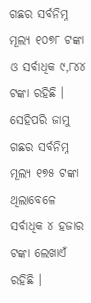ଗଛର ସର୍ବନିମ୍ନ ମୂଲ୍ୟ ୧୦୭୮ ଟଙ୍କା ଓ ସର୍ବାଧିକ ୯,୮୪୪ ଟଙ୍କା ରହିଛି । ସେହିପରି ଜାମୁ ଗଛର ସର୍ବନିମ୍ନ ମୂଲ୍ୟ ୧୭୫ ଟଙ୍କା ଥିଲାବେଳେ ସର୍ବାଧିକ ୪ ହଜାର ଟଙ୍କା ଲେଖାଏଁ ରହିଛି ।